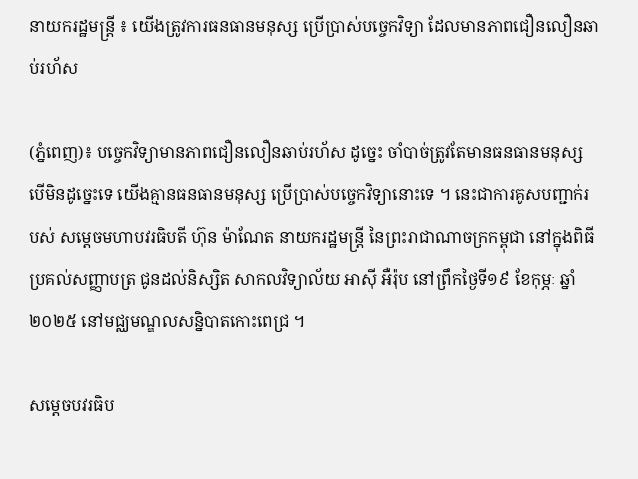នាយករដ្ឋមន្ត្រី ៖ យើងត្រូវការធនធានមនុស្ស ប្រើប្រាស់បច្ចេកវិទ្យា ដែលមានភាពជឿនលឿនឆាប់រហ័ស

(ភ្នំពេញ)៖ បច្ចេកវិទ្យាមានភាពជឿនលឿនឆាប់រហ័ស ដូច្នេះ ចាំបាច់ត្រូវតែមានធនធានមនុស្ស បើមិនដូច្នេះទេ យើងគ្មានធនធានមនុស្ស ប្រើប្រាស់បច្ចេកវិទ្យានោះទេ ។ នេះជាការគូសបញ្ជាក់របស់ សម្ដេចមហាបវរធិបតី ហ៊ុន ម៉ាណែត នាយករដ្ឋមន្ត្រី នៃព្រះរាជាណាចក្រកម្ពុជា នៅក្នុងពិធីប្រគល់សញ្ញាបត្រ ជូនដល់និស្សិត សាកលវិទ្យាល័យ អាស៊ី អឺរ៉ុប នៅព្រឹកថ្ងៃទី១៩ ខែកុម្ភៈ ឆ្នាំ២០២៥ នៅមជ្ឈមណ្ឌលសន្និបាតកោះពេជ្រ ។

សម្តេចបវរធិប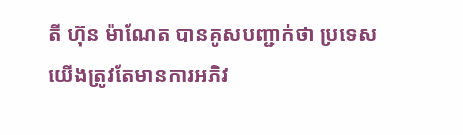តី ហ៊ុន ម៉ាណែត បានគូសបញ្ជាក់ថា ប្រទេសយើងត្រូវតែមានការអភិវ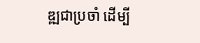ឌ្ឍជាប្រចាំ ដើម្បី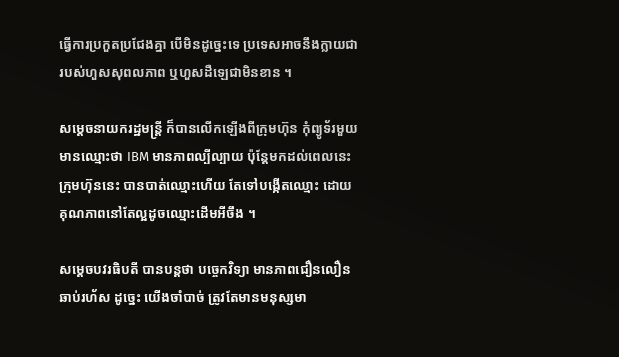ធ្វើការប្រកួតប្រជែងគ្នា បើមិនដូច្នេះទេ ប្រទេសអាចនឹងក្លាយជារបស់ហួសសុពលភាព ឬហួសដឺឡេជាមិនខាន ។

សម្តេចនាយករដ្ឋមន្រ្ដី ក៏បានលើកឡើងពីក្រុមហ៊ុន កុំព្យូទ័រមួយ មានឈ្មោះថា IBM មានភាពល្បីល្បាយ ប៉ុន្តែមកដល់ពេលនេះ ក្រុមហ៊ុននេះ បានបាត់ឈ្មោះហើយ តែទៅបង្កើតឈ្មោះ ដោយគុណភាពនៅតែល្អដូចឈ្មោះដើមអីចឹង ។

សម្ដេចបវរធិបតី បានបន្ដថា បច្ចេកវិទ្យា មានភាពជឿនលឿនឆាប់រហ័ស ដូច្នេះ យើងចាំបាច់ ត្រូវតែមានមនុស្សមា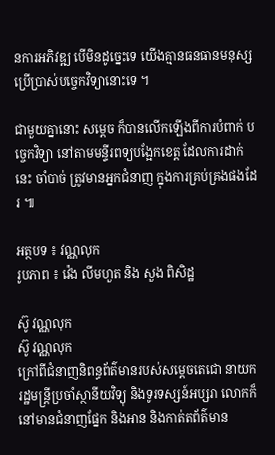នការអភិវឌ្ឍ បើមិនដូច្នេះទេ យើងគ្មានធនធានមនុស្ស ប្រើប្រាស់បច្ចេកវិទ្យានោះទេ ។

ជាមួយគ្នានោះ សម្តេច ក៏បានលើកឡើងពីការបំពាក់ បច្ចេកវិទ្យា នៅតាមមន្ទីរពទ្យបង្អែកខេត្ត ដែលការដាក់នេះ ចាំបាច់ ត្រូវមានអ្នកជំនាញ ក្នុងការគ្រប់គ្រងផងដែរ ៕

អត្ថបទ ៖ វណ្ណលុក
រូបភាព ៖ វ៉េង លីមហួត និង សួង ពិសិដ្ឋ

ស៊ូ វណ្ណលុក
ស៊ូ វណ្ណលុក
ក្រៅពីជំនាញនិពន្ធព័ត៌មានរបស់សម្ដេចតេជោ នាយករដ្ឋមន្ត្រីប្រចាំស្ថានីយវិទ្យុ និងទូរទស្សន៍អប្សរា លោកក៏នៅមានជំនាញផ្នែក និងអាន និងកាត់តព័ត៌មាន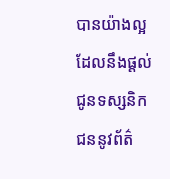បានយ៉ាងល្អ ដែលនឹងផ្ដល់ជូនទស្សនិកជននូវព័ត៌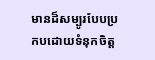មានដ៏សម្បូរបែបប្រកបដោយទំនុកចិត្ត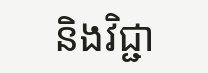និងវិជ្ជា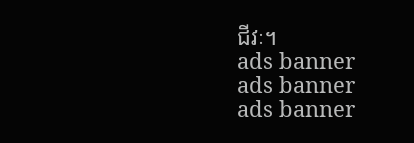ជីវៈ។
ads banner
ads banner
ads banner